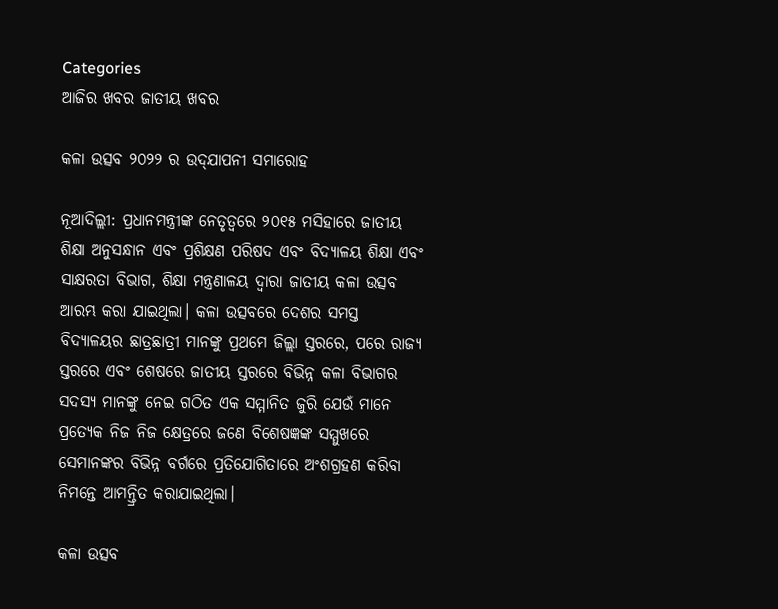Categories
ଆଜିର ଖବର ଜାତୀୟ ଖବର

କଳା ଉତ୍ସବ ୨୦୨୨ ର ଉଦ୍‌ଯାପନୀ ସମାରୋହ

ନୂଆଦିଲ୍ଲୀ: ପ୍ରଧାନମନ୍ତ୍ରୀଙ୍କ ନେତୃତ୍ୱରେ ୨୦୧୫ ମସିହାରେ ଜାତୀୟ ଶିକ୍ଷା ଅନୁସନ୍ଧାନ ଏବଂ ପ୍ରଶିକ୍ଷଣ ପରିଷଦ ଏବଂ ବିଦ୍ୟାଳୟ ଶିକ୍ଷା ଏବଂ ସାକ୍ଷରତା ବିଭାଗ, ଶିକ୍ଷା ମନ୍ତ୍ରଣାଳୟ ଦ୍ୱାରା ଜାତୀୟ କଳା ଉତ୍ସବ ଆରମ୍ଭ କରା ଯାଇଥିଲା। କଳା ଉତ୍ସବରେ ଦେଶର ସମସ୍ତ ବିଦ୍ୟାଳୟର ଛାତ୍ରଛାତ୍ରୀ ମାନଙ୍କୁ ପ୍ରଥମେ ଜିଲ୍ଲା ସ୍ତରରେ, ପରେ ରାଜ୍ୟ ସ୍ତରରେ ଏବଂ ଶେଷରେ ଜାତୀୟ ସ୍ତରରେ ବିଭିନ୍ନ କଳା ବିଭାଗର ସଦସ୍ୟ ମାନଙ୍କୁ ନେଇ ଗଠିତ ଏକ ସମ୍ମାନିତ ଜୁରି ଯେଉଁ ମାନେ ପ୍ରତ୍ୟେକ ନିଜ ନିଜ କ୍ଷେତ୍ରରେ ଜଣେ ବିଶେଷଜ୍ଞଙ୍କ ସମ୍ମୁଖରେ ସେମାନଙ୍କର ବିଭିନ୍ନ ବର୍ଗରେ ପ୍ରତିଯୋଗିତାରେ ଅଂଶଗ୍ରହଣ କରିବା ନିମନ୍ତେ ଆମନ୍ତ୍ରିତ କରାଯାଇଥିଲା।

କଳା ଉତ୍ସବ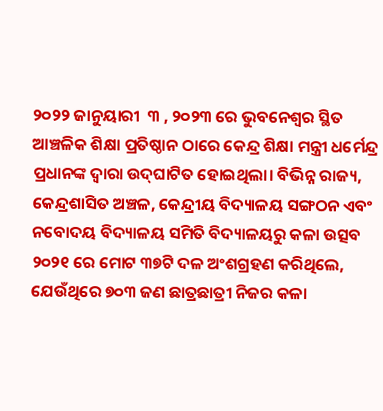୨୦୨୨ ଜାନୁୟାରୀ  ୩ , ୨୦୨୩ ରେ ଭୁବନେଶ୍ୱର ସ୍ଥିତ ଆଞ୍ଚଳିକ ଶିକ୍ଷା ପ୍ରତିଷ୍ଠାନ ଠାରେ କେନ୍ଦ୍ର ଶିକ୍ଷା ମନ୍ତ୍ରୀ ଧର୍ମେନ୍ଦ୍ର ପ୍ରଧାନଙ୍କ ଦ୍ୱାରା ଉଦ୍‌ଘାଟିତ ହୋଇଥିଲା। ବିଭିନ୍ନ ରାଜ୍ୟ, କେନ୍ଦ୍ରଶାସିତ ଅଞ୍ଚଳ, କେନ୍ଦ୍ରୀୟ ବିଦ୍ୟାଳୟ ସଙ୍ଗଠନ ଏବଂ ନବୋଦୟ ବିଦ୍ୟାଳୟ ସମିତି ବିଦ୍ୟାଳୟରୁ କଳା ଉତ୍ସବ ୨୦୨୧ ରେ ମୋଟ ୩୭ଟି ଦଳ ଅଂଶଗ୍ରହଣ କରିଥିଲେ,  ଯେଉଁଥିରେ ୭୦୩ ଜଣ ଛାତ୍ରଛାତ୍ରୀ ନିଜର କଳା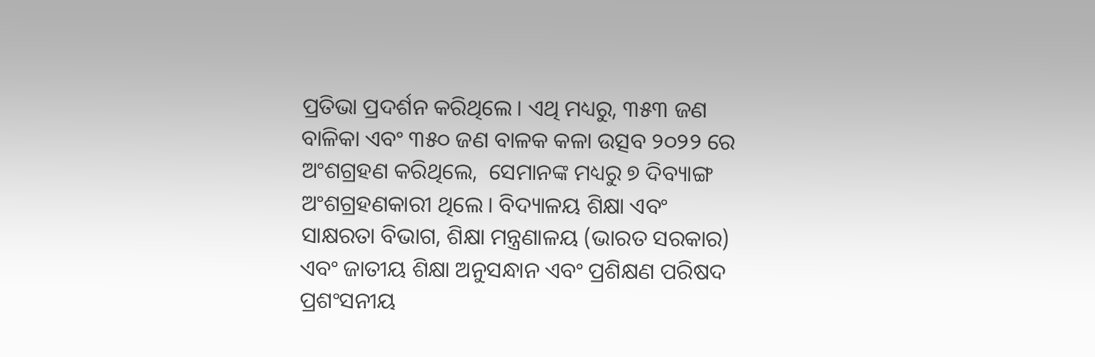ପ୍ରତିଭା ପ୍ରଦର୍ଶନ କରିଥିଲେ। ଏଥି ମଧ୍ୟରୁ, ୩୫୩ ଜଣ ବାଳିକା ଏବଂ ୩୫୦ ଜଣ ବାଳକ କଳା ଉତ୍ସବ ୨୦୨୨ ରେ ଅଂଶଗ୍ରହଣ କରିଥିଲେ,  ସେମାନଙ୍କ ମଧ୍ୟରୁ ୭ ଦିବ୍ୟାଙ୍ଗ ଅଂଶଗ୍ରହଣକାରୀ ଥିଲେ। ବିଦ୍ୟାଳୟ ଶିକ୍ଷା ଏବଂ ସାକ୍ଷରତା ବିଭାଗ, ଶିକ୍ଷା ମନ୍ତ୍ରଣାଳୟ (ଭାରତ ସରକାର) ଏବଂ ଜାତୀୟ ଶିକ୍ଷା ଅନୁସନ୍ଧାନ ଏବଂ ପ୍ରଶିକ୍ଷଣ ପରିଷଦ ପ୍ରଶଂସନୀୟ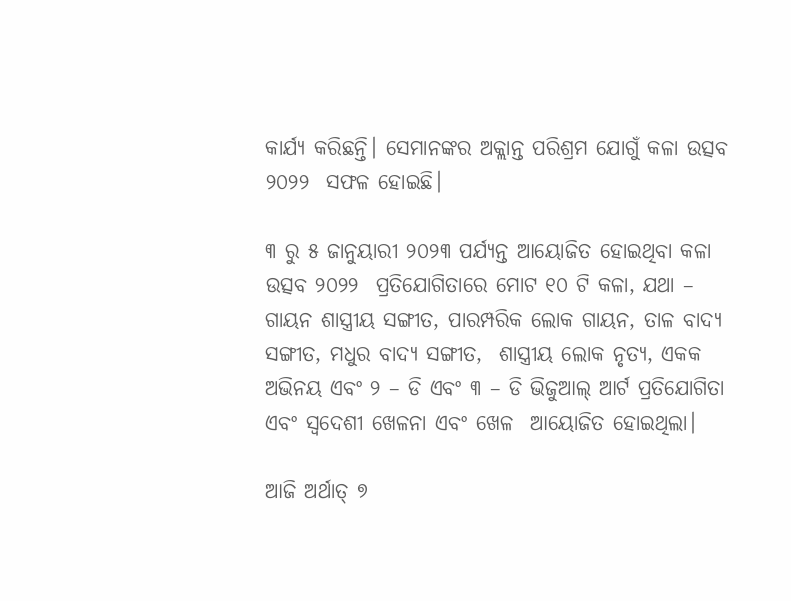କାର୍ଯ୍ୟ କରିଛନ୍ତି। ସେମାନଙ୍କର ଅକ୍ଲାନ୍ତ ପରିଶ୍ରମ ଯୋଗୁଁ କଳା ଉତ୍ସବ ୨୦୨୨  ସଫଳ ହୋଇଛି।

୩ ରୁ ୫ ଜାନୁୟାରୀ ୨୦୨୩ ପର୍ଯ୍ୟନ୍ତ ଆୟୋଜିତ ହୋଇଥିବା କଳା ଉତ୍ସବ ୨୦୨୨  ପ୍ରତିଯୋଗିତାରେ ମୋଟ ୧୦ ଟି କଳା, ଯଥା – ଗାୟନ ଶାସ୍ତ୍ରୀୟ ସଙ୍ଗୀତ, ପାରମ୍ପରିକ ଲୋକ ଗାୟନ, ତାଳ ବାଦ୍ୟ ସଙ୍ଗୀତ, ମଧୁର ବାଦ୍ୟ ସଙ୍ଗୀତ,  ଶାସ୍ତ୍ରୀୟ ଲୋକ ନୃତ୍ୟ, ଏକକ ଅଭିନୟ ଏବଂ ୨ – ଡି ଏବଂ ୩ – ଡି ଭିଜୁଆଲ୍ ଆର୍ଟ ପ୍ରତିଯୋଗିତା ଏବଂ ସ୍ୱଦେଶୀ ଖେଳନା ଏବଂ ଖେଳ  ଆୟୋଜିତ ହୋଇଥିଲା।

ଆଜି ଅର୍ଥାତ୍ ୭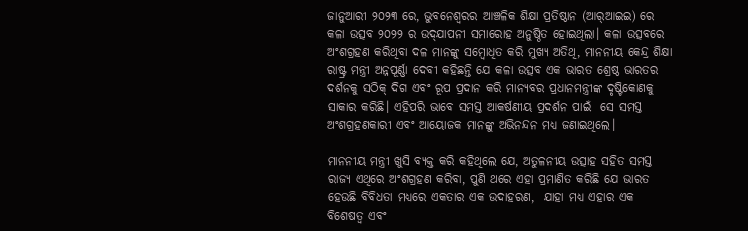ଜାନୁଆରୀ ୨୦୨୩ ରେ, ଭୁବନେଶ୍ୱରର ଆଞ୍ଚଳିକ ଶିକ୍ଷା ପ୍ରତିଷ୍ଠାନ (ଆର୍‌ଆଇଇ) ରେ କଳା ଉତ୍ସବ ୨୦୨୨ ର ଉଦ୍‌ଯାପନୀ ସମାରୋହ ଅନୁଷ୍ଠିତ ହୋଇଥିଲା। କଳା ଉତ୍ସବରେ ଅଂଶଗ୍ରହଣ କରିଥିବା ଦଳ ମାନଙ୍କୁ ସମ୍ବୋଧିତ କରି ମୁଖ୍ୟ ଅତିଥି, ମାନନୀୟ କେନ୍ଦ୍ର ଶିକ୍ଷା ରାଷ୍ଟ୍ର ମନ୍ତ୍ରୀ ଅନ୍ନପୂର୍ଣ୍ଣା ଦେବୀ କହିଛନ୍ତି ଯେ କଳା ଉତ୍ସବ ଏକ ଭାରତ ଶ୍ରେଷ୍ଠ ଭାରତର ଦର୍ଶନକୁ ସଠିକ୍ ଦିଗ ଏବଂ ରୂପ ପ୍ରଦାନ କରି ମାନ୍ୟବର ପ୍ରଧାନମନ୍ତ୍ରୀଙ୍କ ଦୃଷ୍ଟିକୋଣକୁ ସାକାର କରିଛି। ଏହିପରି ଭାବେ ସମସ୍ତ ଆକର୍ଷଣୀୟ ପ୍ରଦର୍ଶନ ପାଇଁ  ସେ ସମସ୍ତ ଅଂଶଗ୍ରହଣକାରୀ ଏବଂ ଆୟୋଜକ ମାନଙ୍କୁ ଅଭିନନ୍ଦନ ମଧ୍ୟ ଜଣାଇଥିଲେ।

ମାନନୀୟ ମନ୍ତ୍ରୀ ଖୁସି ବ୍ୟକ୍ତ କରି କହିଥିଲେ ଯେ, ଅତୁଳନୀୟ ଉତ୍ସାହ ସହିତ ସମସ୍ତ ରାଜ୍ୟ ଏଥିରେ ଅଂଶଗ୍ରହଣ କରିବା, ପୁଣି ଥରେ ଏହା ପ୍ରମାଣିତ କରିଛି ଯେ ଭାରତ ହେଉଛି ବିବିଧତା ମଧ୍ୟରେ ଏକତାର ଏକ ଉଦାହରଣ,  ଯାହା ମଧ୍ୟ ଏହାର ଏକ ବିଶେଷତ୍ୱ ଏବଂ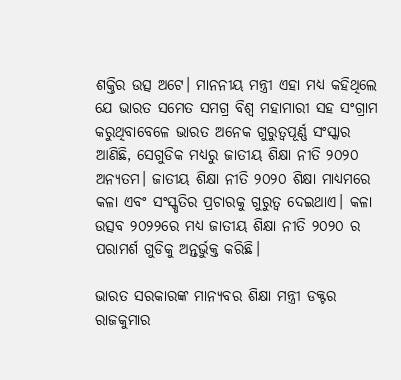ଶକ୍ତିର ଉତ୍ସ ଅଟେ। ମାନନୀୟ ମନ୍ତ୍ରୀ ଏହା ମଧ୍ୟ କହିଥିଲେ ଯେ ଭାରତ ସମେତ ସମଗ୍ର ବିଶ୍ୱ ମହାମାରୀ ସହ ସଂଗ୍ରାମ କରୁଥିବାବେଳେ ଭାରତ ଅନେକ ଗୁରୁତ୍ୱପୂର୍ଣ୍ଣ ସଂସ୍କାର ଆଣିଛି, ସେଗୁଡିକ ମଧ୍ୟରୁ ଜାତୀୟ ଶିକ୍ଷା ନୀତି ୨୦୨୦ ଅନ୍ୟତମ। ଜାତୀୟ ଶିକ୍ଷା ନୀତି ୨୦୨୦ ଶିକ୍ଷା ମାଧ୍ୟମରେ କଳା ଏବଂ ସଂସ୍କୃତିର ପ୍ରଚାରକୁ ଗୁରୁତ୍ୱ ଦେଇଥାଏ। କଳା ଉତ୍ସବ ୨୦୨୨ରେ ମଧ୍ୟ ଜାତୀୟ ଶିକ୍ଷା ନୀତି ୨୦୨୦ ର ପରାମର୍ଶ ଗୁଡିକୁ ଅନ୍ତର୍ଭୁକ୍ତ କରିଛି।

ଭାରତ ସରକାରଙ୍କ ମାନ୍ୟବର ଶିକ୍ଷା ମନ୍ତ୍ରୀ ଡକ୍ଟର ରାଜକୁମାର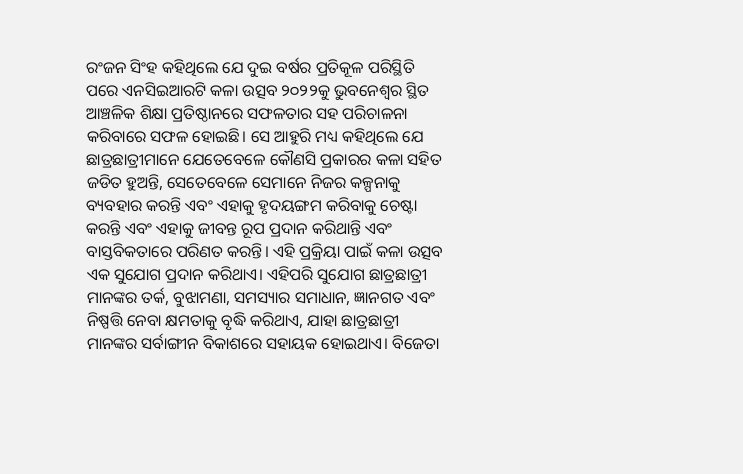ରଂଜନ ସିଂହ କହିଥିଲେ ଯେ ଦୁଇ ବର୍ଷର ପ୍ରତିକୂଳ ପରିସ୍ଥିତି ପରେ ଏନସିଇଆରଟି କଳା ଉତ୍ସବ ୨୦୨୨କୁ ଭୁବନେଶ୍ୱର ସ୍ଥିତ ଆଞ୍ଚଳିକ ଶିକ୍ଷା ପ୍ରତିଷ୍ଠାନରେ ସଫଳତାର ସହ ପରିଚାଳନା କରିବାରେ ସଫଳ ହୋଇଛି। ସେ ଆହୁରି ମଧ୍ୟ କହିଥିଲେ ଯେ ଛାତ୍ରଛାତ୍ରୀମାନେ ଯେତେବେଳେ କୌଣସି ପ୍ରକାରର କଳା ସହିତ ଜଡିତ ହୁଅନ୍ତି, ସେତେବେଳେ ସେମାନେ ନିଜର କଳ୍ପନାକୁ ବ୍ୟବହାର କରନ୍ତି ଏବଂ ଏହାକୁ ହୃଦୟଙ୍ଗମ କରିବାକୁ ଚେଷ୍ଟା କରନ୍ତି ଏବଂ ଏହାକୁ ଜୀବନ୍ତ ରୂପ ପ୍ରଦାନ କରିଥାନ୍ତି ଏବଂ ବାସ୍ତବିକତାରେ ପରିଣତ କରନ୍ତି। ଏହି ପ୍ରକ୍ରିୟା ପାଇଁ କଳା ଉତ୍ସବ ଏକ ସୁଯୋଗ ପ୍ରଦାନ କରିଥାଏ। ଏହିପରି ସୁଯୋଗ ଛାତ୍ରଛାତ୍ରୀ ମାନଙ୍କର ତର୍କ, ବୁଝାମଣା, ସମସ୍ୟାର ସମାଧାନ, ଜ୍ଞାନଗତ ଏବଂ ନିଷ୍ପତ୍ତି ନେବା କ୍ଷମତାକୁ ବୃଦ୍ଧି କରିଥାଏ, ଯାହା ଛାତ୍ରଛାତ୍ରୀ ମାନଙ୍କର ସର୍ବାଙ୍ଗୀନ ବିକାଶରେ ସହାୟକ ହୋଇଥାଏ। ବିଜେତା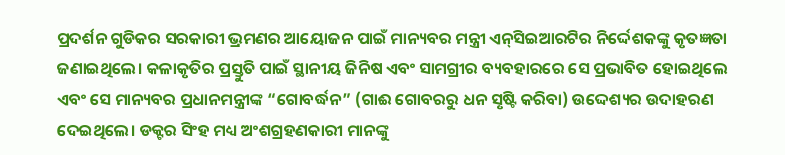ପ୍ରଦର୍ଶନ ଗୁଡିକର ସରକାରୀ ଭ୍ରମଣର ଆୟୋଜନ ପାଇଁ ମାନ୍ୟବର ମନ୍ତ୍ରୀ ଏନ୍‌ସିଇଆରଟିର ନିର୍ଦ୍ଦେଶକଙ୍କୁ କୃତଜ୍ଞତା ଜଣାଇଥିଲେ। କଳାକୃତିର ପ୍ରସ୍ତୁତି ପାଇଁ ସ୍ଥାନୀୟ ଜିନିଷ ଏବଂ ସାମଗ୍ରୀର ବ୍ୟବହାରରେ ସେ ପ୍ରଭାବିତ ହୋଇଥିଲେ ଏବଂ ସେ ମାନ୍ୟବର ପ୍ରଧାନମନ୍ତ୍ରୀଙ୍କ “ଗୋବର୍ଦ୍ଧନ” (ଗାଈ ଗୋବରରୁ ଧନ ସୃଷ୍ଟି କରିବା) ଉଦ୍ଦେଶ୍ୟର ଉଦାହରଣ ଦେଇଥିଲେ। ଡକ୍ଟର ସିଂହ ମଧ୍ୟ ଅଂଶଗ୍ରହଣକାରୀ ମାନଙ୍କୁ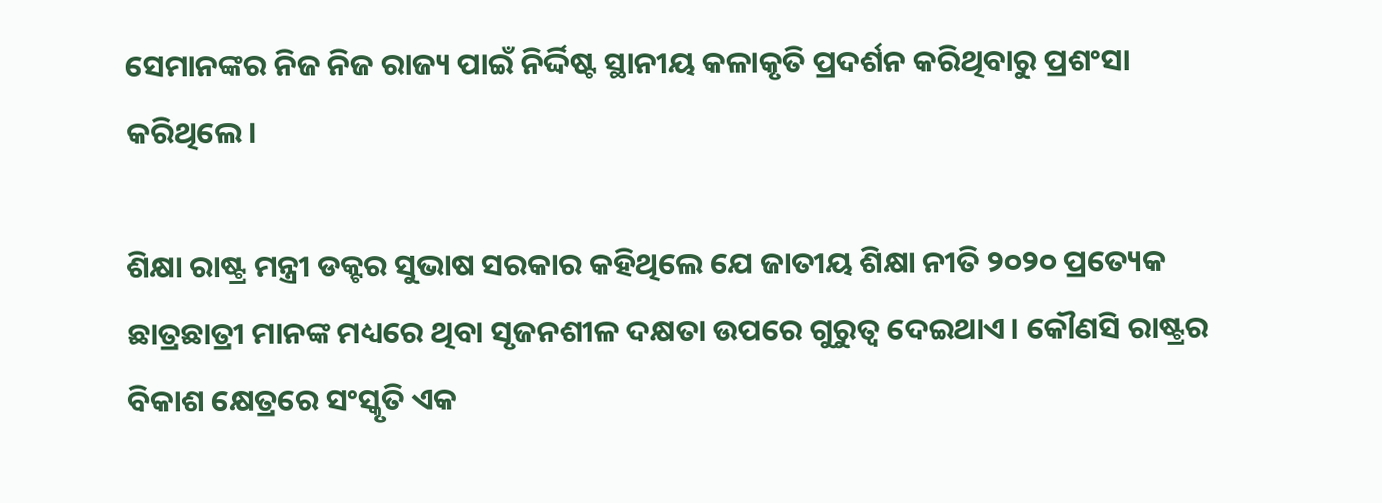ସେମାନଙ୍କର ନିଜ ନିଜ ରାଜ୍ୟ ପାଇଁ ନିର୍ଦ୍ଦିଷ୍ଟ ସ୍ଥାନୀୟ କଳାକୃତି ପ୍ରଦର୍ଶନ କରିଥିବାରୁ ପ୍ରଶଂସା କରିଥିଲେ।

ଶିକ୍ଷା ରାଷ୍ଟ୍ର ମନ୍ତ୍ରୀ ଡକ୍ଟର ସୁଭାଷ ସରକାର କହିଥିଲେ ଯେ ଜାତୀୟ ଶିକ୍ଷା ନୀତି ୨୦୨୦ ପ୍ରତ୍ୟେକ ଛାତ୍ରଛାତ୍ରୀ ମାନଙ୍କ ମଧ୍ୟରେ ଥିବା ସୃଜନଶୀଳ ଦକ୍ଷତା ଉପରେ ଗୁରୁତ୍ୱ ଦେଇଥାଏ। କୌଣସି ରାଷ୍ଟ୍ରର ବିକାଶ କ୍ଷେତ୍ରରେ ସଂସ୍କୃତି ଏକ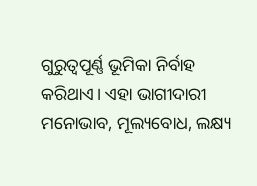ଗୁରୁତ୍ୱପୂର୍ଣ୍ଣ ଭୂମିକା ନିର୍ବାହ କରିଥାଏ। ଏହା ଭାଗୀଦାରୀ  ମନୋଭାବ, ମୂଲ୍ୟବୋଧ, ଲକ୍ଷ୍ୟ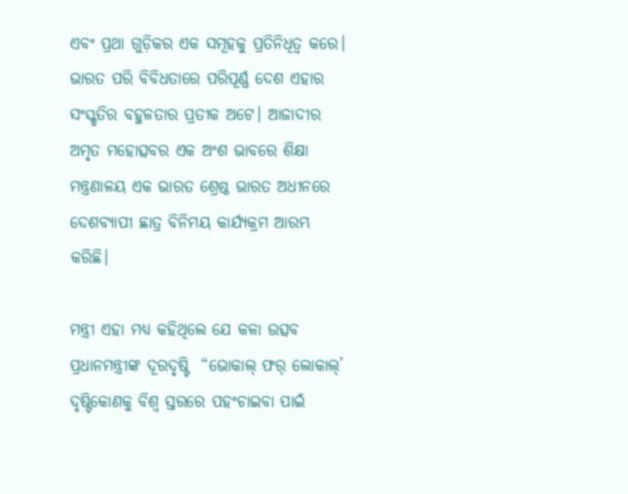ଏବଂ ପ୍ରଥା ଗୁଡ଼ିକର ଏକ ସମୂହକୁ ପ୍ରତିନିଧିତ୍ୱ କରେ। ଭାରତ ପରି ବିବିଧତାରେ ପରିପୂର୍ଣ୍ଣ ଦେଶ ଏହାର ସଂସ୍କୃତିର ବହୁଳତାର ପ୍ରତୀକ ଅଟେ। ଆଜାଦୀର ଅମୃତ ମହୋତ୍ସବର ଏକ ଅଂଶ ଭାବରେ ଶିକ୍ଷା ମନ୍ତ୍ରଣାଳୟ ଏକ ଭାରତ ଶ୍ରେଷ୍ଠ ଭାରତ ଅଧୀନରେ ଦେଶବ୍ୟାପୀ ଛାତ୍ର ବିନିମୟ କାର୍ଯ୍ୟକ୍ରମ ଆରମ୍ଭ କରିଛି।

ମନ୍ତ୍ରୀ ଏହା ମଧ୍ୟ କହିଥିଲେ ଯେ କଳା ଉତ୍ସବ ପ୍ରଧାନମନ୍ତ୍ରୀଙ୍କ ଦୂରଦୃଷ୍ଟି  “ଭୋକାଲ୍ ଫର୍ ଲୋକାଲ୍‌’ ଦୃଷ୍ଟିକୋଣକୁ ବିଶ୍ୱ ସ୍ତରରେ ପହଂଚାଇବା ପାଇଁ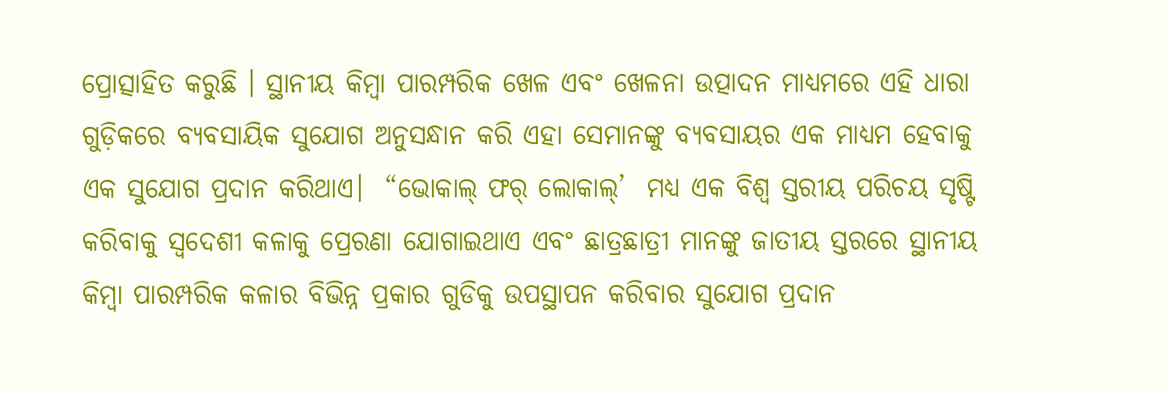ପ୍ରୋତ୍ସାହିତ କରୁଛି । ସ୍ଥାନୀୟ କିମ୍ବା ପାରମ୍ପରିକ ଖେଳ ଏବଂ ଖେଳନା ଉତ୍ପାଦନ ମାଧ୍ୟମରେ ଏହି ଧାରା ଗୁଡ଼ିକରେ ବ୍ୟବସାୟିକ ସୁଯୋଗ ଅନୁସନ୍ଧାନ କରି ଏହା ସେମାନଙ୍କୁ ବ୍ୟବସାୟର ଏକ ମାଧ୍ୟମ ହେବାକୁ ଏକ ସୁଯୋଗ ପ୍ରଦାନ କରିଥାଏ।  “ଭୋକାଲ୍ ଫର୍ ଲୋକାଲ୍‌’  ମଧ୍ୟ ଏକ ବିଶ୍ୱ ସ୍ତରୀୟ ପରିଚୟ ସୃଷ୍ଟି କରିବାକୁ ସ୍ୱଦେଶୀ କଳାକୁ ପ୍ରେରଣା ଯୋଗାଇଥାଏ ଏବଂ ଛାତ୍ରଛାତ୍ରୀ ମାନଙ୍କୁ ଜାତୀୟ ସ୍ତରରେ ସ୍ଥାନୀୟ କିମ୍ବା ପାରମ୍ପରିକ କଳାର ବିଭିନ୍ନ ପ୍ରକାର ଗୁଡିକୁ ଉପସ୍ଥାପନ କରିବାର ସୁଯୋଗ ପ୍ରଦାନ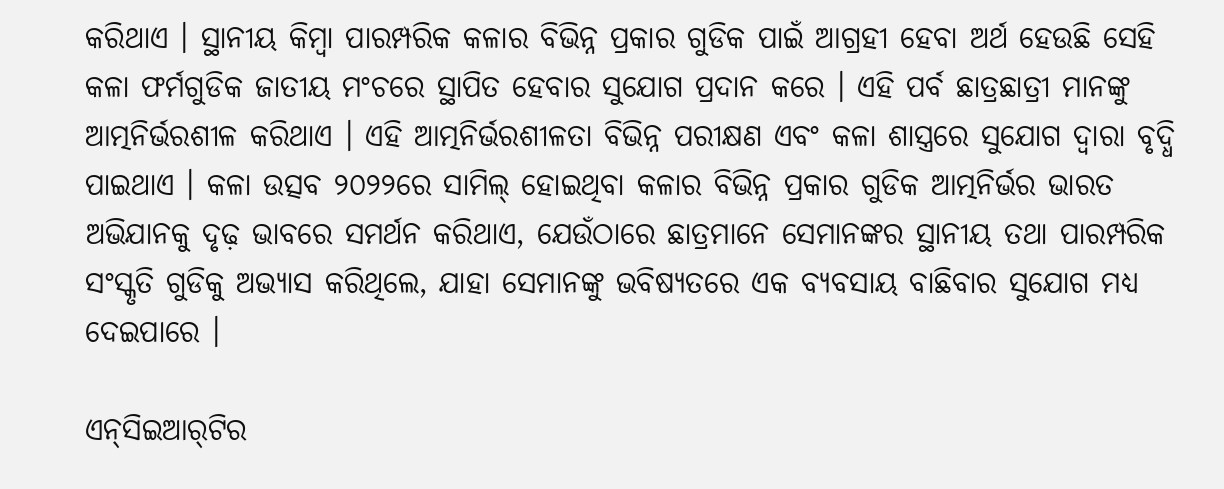କରିଥାଏ । ସ୍ଥାନୀୟ କିମ୍ବା ପାରମ୍ପରିକ କଳାର ବିଭିନ୍ନ ପ୍ରକାର ଗୁଡିକ ପାଇଁ ଆଗ୍ରହୀ ହେବା ଅର୍ଥ ହେଉଛି ସେହି କଳା ଫର୍ମଗୁଡିକ ଜାତୀୟ ମଂଚରେ ସ୍ଥାପିତ ହେବାର ସୁଯୋଗ ପ୍ରଦାନ କରେ । ଏହି ପର୍ବ ଛାତ୍ରଛାତ୍ରୀ ମାନଙ୍କୁ ଆତ୍ମନିର୍ଭରଶୀଳ କରିଥାଏ । ଏହି ଆତ୍ମନିର୍ଭରଶୀଳତା ବିଭିନ୍ନ ପରୀକ୍ଷଣ ଏବଂ କଳା ଶାସ୍ତ୍ରରେ ସୁଯୋଗ ଦ୍ୱାରା ବୃଦ୍ଧି ପାଇଥାଏ । କଳା ଉତ୍ସବ ୨୦୨୨ରେ ସାମିଲ୍ ହୋଇଥିବା କଳାର ବିଭିନ୍ନ ପ୍ରକାର ଗୁଡିକ ଆତ୍ମନିର୍ଭର ଭାରତ ଅଭିଯାନକୁ ଦୃଢ଼ ଭାବରେ ସମର୍ଥନ କରିଥାଏ, ଯେଉଁଠାରେ ଛାତ୍ରମାନେ ସେମାନଙ୍କର ସ୍ଥାନୀୟ ତଥା ପାରମ୍ପରିକ ସଂସ୍କୃତି ଗୁଡିକୁ ଅଭ୍ୟାସ କରିଥିଲେ, ଯାହା ସେମାନଙ୍କୁ ଭବିଷ୍ୟତରେ ଏକ ବ୍ୟବସାୟ ବାଛିବାର ସୁଯୋଗ ମଧ୍ୟ ଦେଇପାରେ ।

ଏନ୍‌ସିଇଆର୍‌ଟିର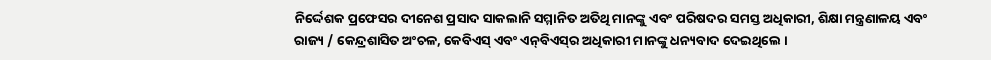ନିର୍ଦ୍ଦେଶକ ପ୍ରଫେସର ଦୀନେଶ ପ୍ରସାଦ ସାକଲାନି ସମ୍ମାନିତ ଅତିଥି ମାନଙ୍କୁ ଏବଂ ପରିଷଦର ସମସ୍ତ ଅଧିକାରୀ, ଶିକ୍ଷା ମନ୍ତ୍ରଣାଳୟ ଏବଂ ରାଜ୍ୟ / କେନ୍ଦ୍ରଶାସିତ ଅଂଚଳ, କେବିଏସ୍ ଏବଂ ଏନ୍‌ବିଏସ୍‌ର ଅଧିକାରୀ ମାନଙ୍କୁ ଧନ୍ୟବାଦ ଦେଇଥିଲେ ।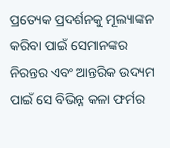ପ୍ରତ୍ୟେକ ପ୍ରଦର୍ଶନକୁ ମୂଲ୍ୟାଙ୍କନ କରିବା ପାଇଁ ସେମାନଙ୍କର ନିରନ୍ତର ଏବଂ ଆନ୍ତରିକ ଉଦ୍ୟମ ପାଇଁ ସେ ବିଭିନ୍ନ କଳା ଫର୍ମର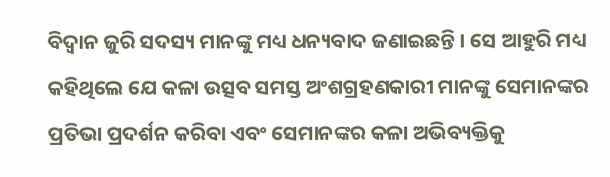ବିଦ୍ୱାନ ଜୁରି ସଦସ୍ୟ ମାନଙ୍କୁ ମଧ୍ୟ ଧନ୍ୟବାଦ ଜଣାଇଛନ୍ତି । ସେ ଆହୁରି ମଧ୍ୟ କହିଥିଲେ ଯେ କଳା ଉତ୍ସବ ସମସ୍ତ ଅଂଶଗ୍ରହଣକାରୀ ମାନଙ୍କୁ ସେମାନଙ୍କର ପ୍ରତିଭା ପ୍ରଦର୍ଶନ କରିବା ଏବଂ ସେମାନଙ୍କର କଳା ଅଭିବ୍ୟକ୍ତିକୁ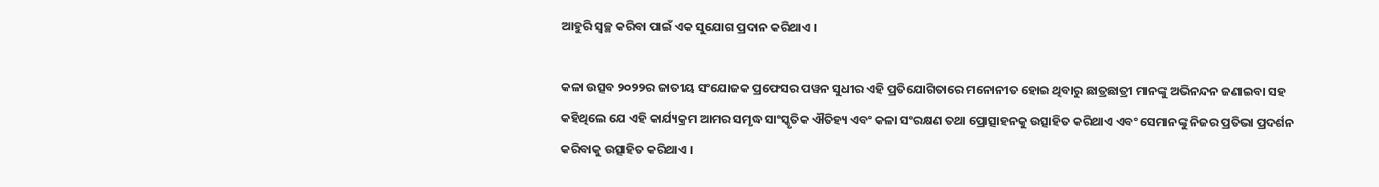ଆହୁରି ସ୍ୱଚ୍ଛ କରିବା ପାଇଁ ଏକ ସୁଯୋଗ ପ୍ରଦାନ କରିଥାଏ ।

କଳା ଉତ୍ସବ ୨୦୨୨ର ଜାତୀୟ ସଂଯୋଜକ ପ୍ରଫେସର ପୱନ ସୁଧୀର ଏହି ପ୍ରତିଯୋଗିତାରେ ମନୋନୀତ ହୋଇ ଥିବାରୁ ଛାତ୍ରଛାତ୍ରୀ ମାନଙ୍କୁ ଅଭିନନ୍ଦନ ଜଣାଇବା ସହ କହିଥିଲେ ଯେ ଏହି କାର୍ଯ୍ୟକ୍ରମ ଆମର ସମୃଦ୍ଧ ସାଂସ୍କୃତିକ ଐତିହ୍ୟ ଏବଂ କଳା ସଂରକ୍ଷଣ ତଥା ପ୍ରୋତ୍ସାହନକୁ ଉତ୍ସାହିତ କରିଥାଏ ଏବଂ ସେମାନଙ୍କୁ ନିଜର ପ୍ରତିଭା ପ୍ରଦର୍ଶନ କରିବାକୁ ଉତ୍ସାହିତ କରିଥାଏ ।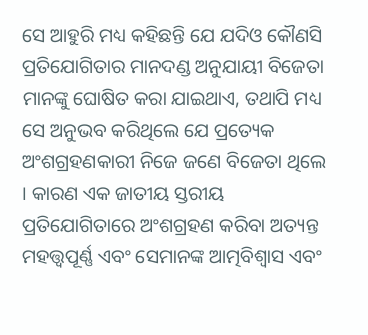ସେ ଆହୁରି ମଧ୍ୟ କହିଛନ୍ତି ଯେ ଯଦିଓ କୌଣସି ପ୍ରତିଯୋଗିତାର ମାନଦଣ୍ଡ ଅନୁଯାୟୀ ବିଜେତା ମାନଙ୍କୁ ଘୋଷିତ କରା ଯାଇଥାଏ, ତଥାପି ମଧ୍ୟ ସେ ଅନୁଭବ କରିଥିଲେ ଯେ ପ୍ରତ୍ୟେକ ଅଂଶଗ୍ରହଣକାରୀ ନିଜେ ଜଣେ ବିଜେତା ଥିଲେ । କାରଣ ଏକ ଜାତୀୟ ସ୍ତରୀୟ ପ୍ରତିଯୋଗିତାରେ ଅଂଶଗ୍ରହଣ କରିବା ଅତ୍ୟନ୍ତ ମହତ୍ତ୍ୱପୂର୍ଣ୍ଣ ଏବଂ ସେମାନଙ୍କ ଆତ୍ମବିଶ୍ୱାସ ଏବଂ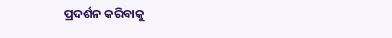ପ୍ରଦର୍ଶନ କରିବାକୁ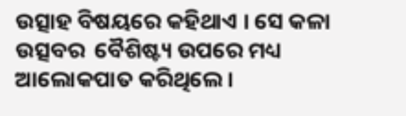ଉତ୍ସାହ ବିଷୟରେ କହିଥାଏ । ସେ କଳା ଉତ୍ସବର  ବୈଶିଷ୍ଟ୍ୟ ଉପରେ ମଧ୍ୟ ଆଲୋକପାତ କରିଥିଲେ ।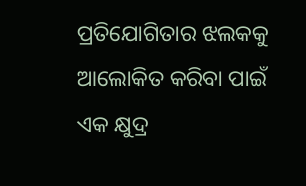ପ୍ରତିଯୋଗିତାର ଝଲକକୁ ଆଲୋକିତ କରିବା ପାଇଁ ଏକ କ୍ଷୁଦ୍ର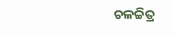ଚଳଚ୍ଚିତ୍ର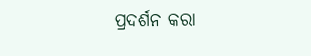ପ୍ରଦର୍ଶନ କରା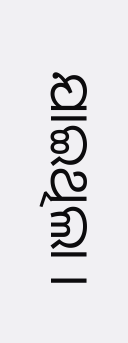ଯାଇଥିଲା ।